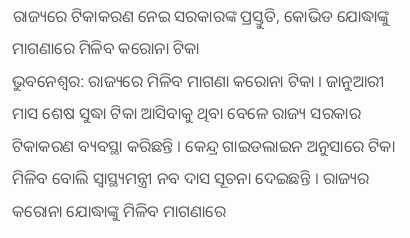ରାଜ୍ୟରେ ଟିକାକରଣ ନେଇ ସରକାରଙ୍କ ପ୍ରସ୍ତୁତି, କୋଭିଡ ଯୋଦ୍ଧାଙ୍କୁ ମାଗଣାରେ ମିଳିବ କରୋନା ଟିକା
ଭୁବନେଶ୍ୱର: ରାଜ୍ୟରେ ମିଳିବ ମାଗଣା କରୋନା ଟିକା । ଜାନୁଆରୀ ମାସ ଶେଷ ସୁଦ୍ଧା ଟିକା ଆସିବାକୁ ଥିବା ବେଳେ ରାଜ୍ୟ ସରକାର ଟିକାକରଣ ବ୍ୟବସ୍ଥା କରିଛନ୍ତି । କେନ୍ଦ୍ର ଗାଇଡଲାଇନ ଅନୁସାରେ ଟିକା ମିଳିବ ବୋଲି ସ୍ୱାସ୍ଥ୍ୟମନ୍ତ୍ରୀ ନବ ଦାସ ସୂଚନା ଦେଇଛନ୍ତି । ରାଜ୍ୟର କରୋନା ଯୋଦ୍ଧାଙ୍କୁ ମିଳିବ ମାଗଣାରେ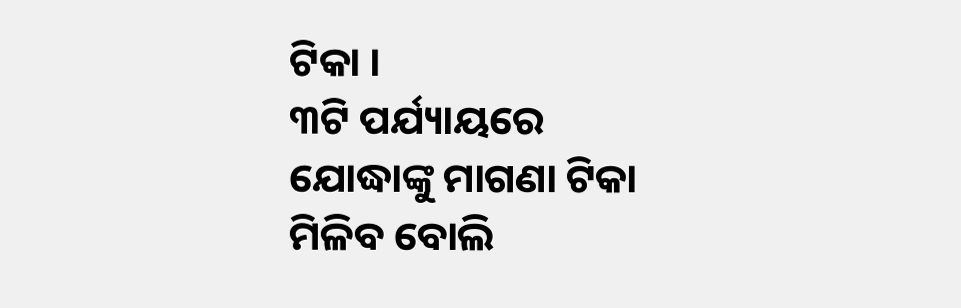ଟିକା ।
୩ଟି ପର୍ଯ୍ୟାୟରେ ଯୋଦ୍ଧାଙ୍କୁ ମାଗଣା ଟିକା ମିଳିବ ବୋଲି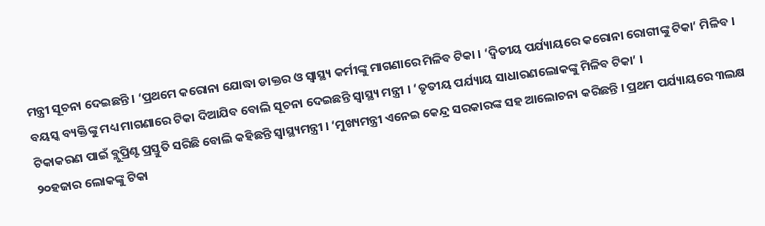ମନ୍ତ୍ରୀ ସୂଚନା ଦେଇଛନ୍ତି । ‘ପ୍ରଥମେ କରୋନା ଯୋଦ୍ଧା ଡାକ୍ତର ଓ ସ୍ୱାସ୍ଥ୍ୟ କର୍ମୀଙ୍କୁ ମାଗଣାରେ ମିଳିବ ଟିକା । ‘ଦ୍ୱିତୀୟ ପର୍ଯ୍ୟାୟରେ କରୋନା ରୋଗୀଙ୍କୁ ଟିକା’ ମିଳିବ । ବୟସ୍କ ବ୍ୟକ୍ତିଙ୍କୁ ମଧ୍ୟ ମାଗଣାରେ ଟିକା ଦିଆଯିବ ବୋଲି ସୂଚନା ଦେଇଛନ୍ତି ସ୍ୱାସ୍ଥ୍ୟ ମନ୍ତ୍ରୀ । ‘ତୃତୀୟ ପର୍ଯ୍ୟାୟ ସାଧାରଣଲୋକଙ୍କୁ ମିଳିବ ଟିକା’ ।
ଟିକାକରଣ ପାଇଁ ବ୍ଲୁପ୍ରିଣ୍ଟ ପ୍ରସ୍ତୁତି ସରିଛି ବୋଲି କହିଛନ୍ତି ସ୍ୱାସ୍ଥ୍ୟମନ୍ତ୍ରୀ । ‘ମୁଖ୍ୟମନ୍ତ୍ରୀ ଏନେଇ କେନ୍ଦ୍ର ସରକାରଙ୍କ ସହ ଆଲୋଚନା କରିଛନ୍ତି । ପ୍ରଥମ ପର୍ଯ୍ୟାୟରେ ୩ଲକ୍ଷ ୨୦ହଜାର ଲୋକଙ୍କୁ ଟିକା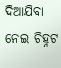ଦିଆଯିବା ନେଇ ଚିହ୍ନଟ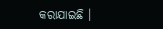କରାଯାଇଛି ।